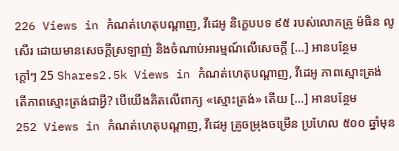226 Views in កំណត់ហេតុបណ្ដាញ, វីដេអូ និក្ខេបបទ ៩៥ របស់លោកគ្រូ ម៉ធិន លូសើរ ដោយមានសេចក្ដីស្រឡាញ់ និងចំណាប់អារម្មណ៍លើសេចក្ដី […] អានបន្ថែម
ក្តៅៗ 25 Shares2.5k Views in កំណត់ហេតុបណ្ដាញ, វីដេអូ ភាពស្មោះត្រង់ តើភាពស្មោះត្រង់ជាអ្វី? បើយើងគិតលើពាក្យ «ស្មោះត្រង់» តើយ […] អានបន្ថែម
252 Views in កំណត់ហេតុបណ្ដាញ, វីដេអូ គ្រូចម្រុងចម្រើន ប្រហែល ៥០០ ឆ្នាំមុន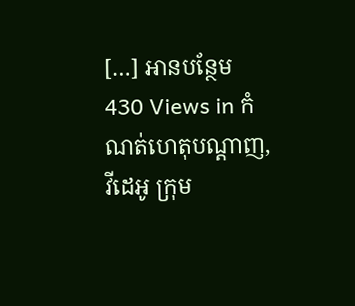[…] អានបន្ថែម
430 Views in កំណត់ហេតុបណ្ដាញ, វីដេអូ ក្រុម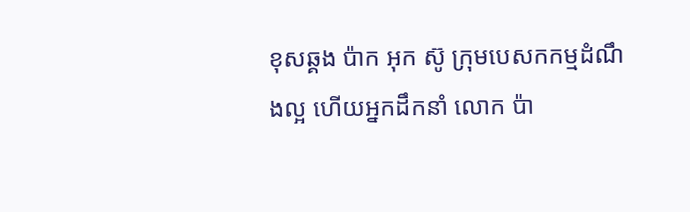ខុសឆ្គង ប៉ាក អុក ស៊ូ ក្រុមបេសកកម្មដំណឹងល្អ ហើយអ្នកដឹកនាំ លោក ប៉ា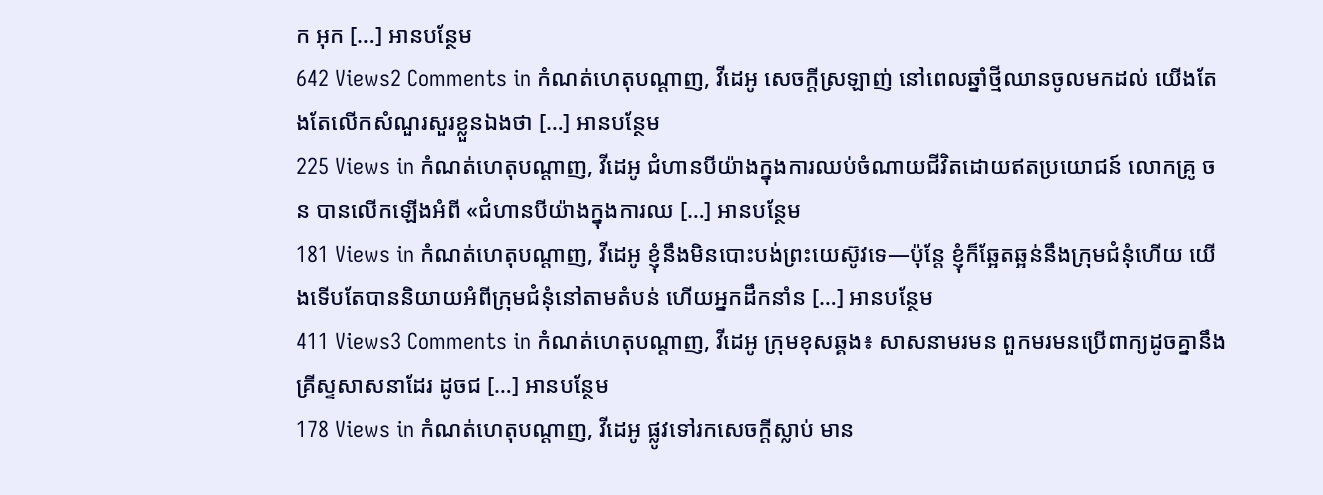ក អុក […] អានបន្ថែម
642 Views2 Comments in កំណត់ហេតុបណ្ដាញ, វីដេអូ សេចក្តីស្រឡាញ់ នៅពេលឆ្នាំថ្មីឈានចូលមកដល់ យើងតែងតែលើកសំណួរសួរខ្លួនឯងថា […] អានបន្ថែម
225 Views in កំណត់ហេតុបណ្ដាញ, វីដេអូ ជំហានបីយ៉ាងក្នុងការឈប់ចំណាយជីវិតដោយឥតប្រយោជន៍ លោកគ្រូ ចន បានលើកឡើងអំពី «ជំហានបីយ៉ាងក្នុងការឈ […] អានបន្ថែម
181 Views in កំណត់ហេតុបណ្ដាញ, វីដេអូ ខ្ញុំនឹងមិនបោះបង់ព្រះយេស៊ូវទេ—ប៉ុន្តែ ខ្ញុំក៏ឆ្អែតឆ្អន់នឹងក្រុមជំនុំហើយ យើងទើបតែបាននិយាយអំពីក្រុមជំនុំនៅតាមតំបន់ ហើយអ្នកដឹកនាំន […] អានបន្ថែម
411 Views3 Comments in កំណត់ហេតុបណ្ដាញ, វីដេអូ ក្រុមខុសឆ្គង៖ សាសនាមរមន ពួកមរមនប្រើពាក្យដូចគ្នានឹងគ្រីស្ទសាសនាដែរ ដូចជ […] អានបន្ថែម
178 Views in កំណត់ហេតុបណ្ដាញ, វីដេអូ ផ្លូវទៅរកសេចក្តីស្លាប់ មាន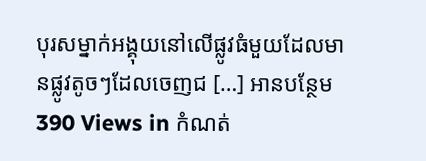បុរសម្នាក់អង្គុយនៅលើផ្លូវធំមួយដែលមានផ្លូវតូចៗដែលចេញជ […] អានបន្ថែម
390 Views in កំណត់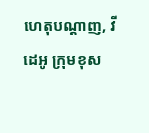ហេតុបណ្ដាញ, វីដេអូ ក្រុមខុស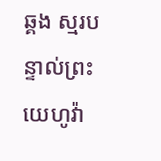ឆ្គង ស្មរបន្ទាល់ព្រះយេហូវ៉ា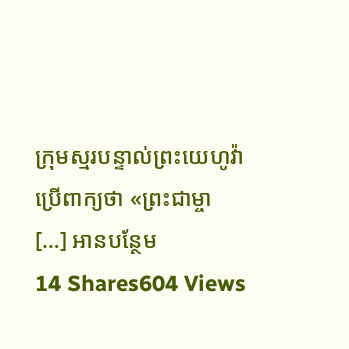ក្រុមស្មរបន្ទាល់ព្រះយេហូវ៉ាប្រើពាក្យថា «ព្រះជាម្ចា […] អានបន្ថែម
14 Shares604 Views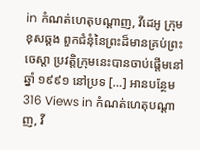in កំណត់ហេតុបណ្ដាញ, វីដេអូ ក្រុមខុសឆ្គង ពួកជំនុំនៃព្រះដ៏មានគ្រប់ព្រះចេស្ដា ប្រវត្តិក្រុមនេះបានចាប់ផ្តើមនៅឆ្នាំ ១៩៩១ នៅប្រទ […] អានបន្ថែម
316 Views in កំណត់ហេតុបណ្ដាញ, វី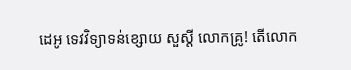ដេអូ ទេវវិទ្យាទន់ខ្សោយ សួស្ដី លោកគ្រូ! តើលោក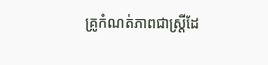គ្រូកំណត់ភាពជាស្ត្រីដែ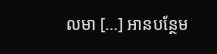លមា […] អានបន្ថែម